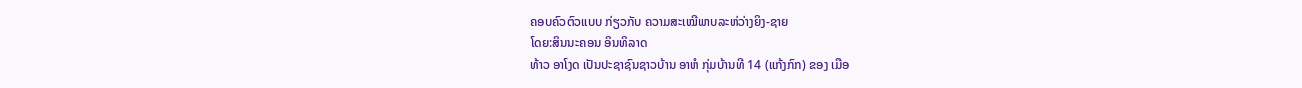ຄອບຄົວຕົວແບບ ກ່ຽວກັບ ຄວາມສະເໝີພາບລະຫ່ວ່າງຍິງ-ຊາຍ
ໂດຍ:ສິນນະຄອນ ອິນທິລາດ
ທ້າວ ອາໂງດ ເປັນປະຊາຊົນຊາວບ້ານ ອາຫໍ ກຸ່ມບ້ານທີ 14 (ແກ້ງກົກ) ຂອງ ເມືອ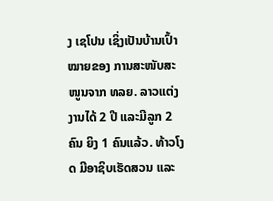ງ ເຊໂປນ ເຊິ່ງເປັນບ້ານເປົ້າໝາຍຂອງ ການສະໜັບສະໜູນຈາກ ທລຍ. ລາວແຕ່ງງານໄດ້ 2 ປີ ແລະມີລູກ 2 ຄົນ ຍິງ 1 ຄົນແລ້ວ. ທ້າວໂງດ ມີອາຊິບເຮັດສວນ ແລະ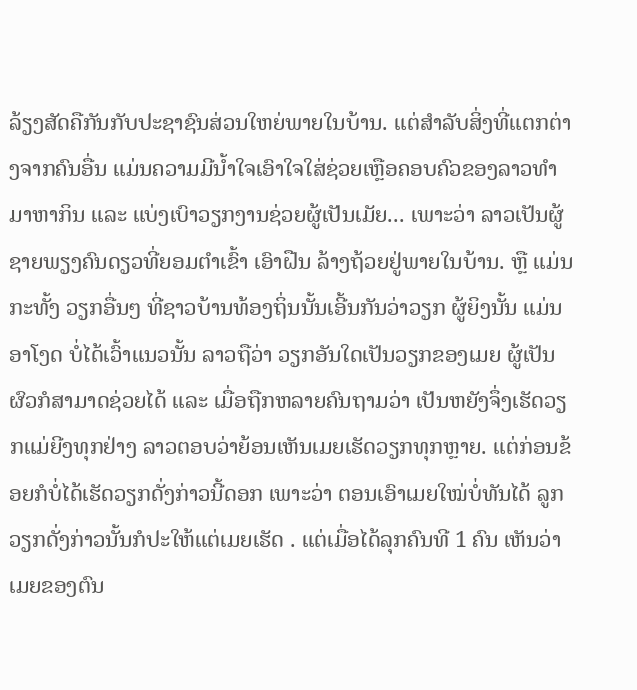ລ້ຽງສັດຄືກັນກັບປະຊາຊົນສ່ວນໃຫຍ່ພາຍໃນບ້ານ. ແຕ່ສໍາລັບສິ່ງທີ່ແຕກຕ່າງຈາກຄົນອື່ນ ແມ່ນຄວາມມີນໍ້າໃຈເອົາໃຈໃສ່ຊ່ວຍເຫຼືອຄອບຄົວຂອງລາວທໍາມາຫາກິນ ແລະ ແບ່ງເບົາວຽກງານຊ່ວຍຜູ້ເປັນເມັຍ... ເພາະວ່າ ລາວເປັນຜູ້ຊາຍພຽງຄົນດຽວທີ່ຍອມຕໍາເຂົ້າ ເອົາຝືນ ລ້າງຖ້ວຍຢູ່ພາຍໃນບ້ານ. ຫຼື ແມ່ນກະທັ້ງ ວຽກອື່ນໆ ທີ່ຊາວບ້ານທ້ອງຖິ່ນນັ້ນເອີ້ນກັນວ່າວຽກ ຜູ້ຍິງນັ້ນ ແມ່ນ ອາໂງດ ບໍ່ໄດ້ເວົ້າແນວນັ້ນ ລາວຖືວ່າ ວຽກອັນໃດເປັນວຽກຂອງເມຍ ຜູ້ເປັນຜົວກໍສາມາດຊ່ວຍໄດ້ ແລະ ເມື່ອຖືກຫລາຍຄົນຖາມວ່າ ເປັນຫຍັງຈຶ່ງເຮັດວຽກແມ່ຍີງທຸກຢ່າງ ລາວຕອບວ່າຍ້ອນເຫັນເມຍເຮັດວຽກທຸກຫຼາຍ. ແຕ່ກ່ອນຂ້ອຍກໍບໍ່ໄດ້ເຮັດວຽກດັ່ງກ່າວນີ້ດອກ ເພາະວ່າ ຕອນເອົາເມຍໃໝ່ບໍ່ທັນໄດ້ ລູກ ວຽກດັ່ງກ່າວນັ້ນກໍປະໃຫ້ແຕ່ເມຍເຮັດ . ແຕ່ເມື່ອໄດ້ລຸກຄົນທີ 1 ຄົນ ເຫັນວ່າ ເມຍຂອງຕົນ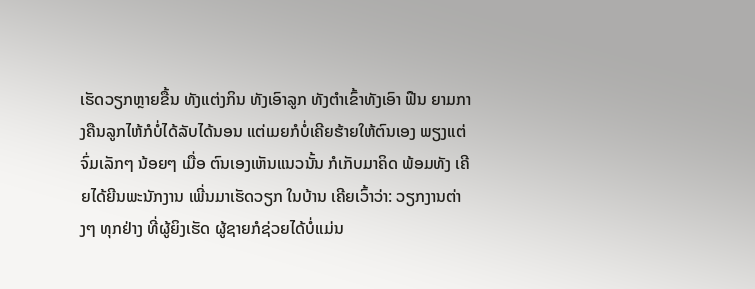ເຮັດວຽກຫຼາຍຂື້ນ ທັງແຕ່ງກິນ ທັງເອົາລູກ ທັງຕໍາເຂົ້າທັງເອົາ ຟືນ ຍາມກາງຄືນລູກໄຫ້ກໍບໍ່ໄດ້ລັບໄດ້ນອນ ແຕ່ເມຍກໍບໍ່ເຄີຍຮ້າຍໃຫ້ຕົນເອງ ພຽງແຕ່ຈົ່ມເລັກໆ ນ້ອຍໆ ເມື່ອ ຕົນເອງເຫັນແນວນັ້ນ ກໍເກັບມາຄິດ ພ້ອມທັງ ເຄີຍໄດ້ຍີນພະນັກງານ ເພີ່ນມາເຮັດວຽກ ໃນບ້ານ ເຄີຍເວົ້າວ່າ: ວຽກງານຕ່າງໆ ທຸກຢ່າງ ທີ່ຜູ້ຍິງເຮັດ ຜູ້ຊາຍກໍຊ່ວຍໄດ້ບໍ່ແມ່ນ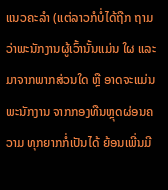ແນວຄະລໍາ (ແຕ່ລາວກໍບໍ່ໄດ້ຖືກ ຖາມວ່າພະນັກງານຜູ້ເວົ້ານັ້ນແມ່ນ ໃຜ ແລະ ມາຈາກພາກສ່ວນໃດ ຫຼື ອາດຈະແມ່ນພະນັກງານ ຈາກກອງທືນຫຼຸດຜ່ອນຄວາມ ທຸກຍາກກໍ່ເປັນໄດ້ ຍ້ອນເພີ່ນມີ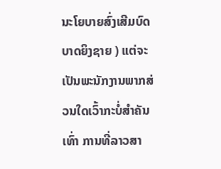ນະໂຍບາຍສົ່ງເສີມບົດບາດຍິງຊາຍ ) ແຕ່ຈະເປັນພະນັກງານພາກສ່ວນໃດເວົ້າກະບໍ່ສໍາຄັນເທົ່າ ການທີ່ລາວສາ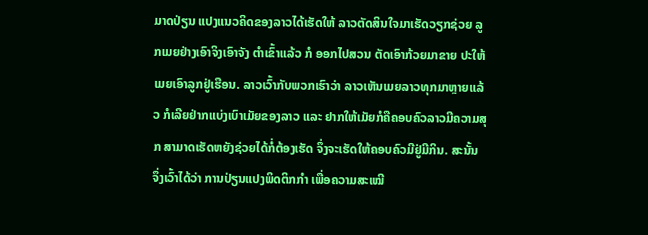ມາດປ່ຽນ ແປງແນວຄິດຂອງລາວໄດ້ເຮັດໃຫ້ ລາວຕັດສິນໃຈມາເຮັດວຽກຊ່ວຍ ລູກເມຍຢ່າງເອົາຈິງເອົາຈັງ ຕໍາເຂົ້າແລ້ວ ກໍ ອອກໄປສວນ ຕັດເອົາກ້ວຍມາຂາຍ ປະໃຫ້ເມຍເອົາລູກຢູ່ເຮືອນ. ລາວເວົ້າກັບພວກເຮົາວ່າ ລາວເຫັນເມຍລາວທຸກມາຫຼາຍແລ້ວ ກໍເລີຍຢ່າກແບ່ງເບົາເມັຍຂອງລາວ ແລະ ຢາກໃຫ້ເມັຍກໍຄືຄອບຄົວລາວມີຄວາມສຸກ ສາມາດເຮັດຫຍັງຊ່ວຍໄດ້ກໍ່ຕ້ອງເຮັດ ຈຶ່ງຈະເຮັດໃຫ້ຄອບຄົວມີຢູ່ມີກິນ. ສະນັ້ນ ຈຶ່ງເວົ້າໄດ້ວ່າ ການປ່ຽນແປງພິດຕິກກໍາ ເພື່ອຄວາມສະເໝີ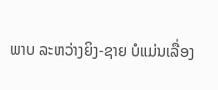ພາບ ລະຫວ່າງຍິງ-ຊາຍ ບໍແມ່ນເລື່ອງ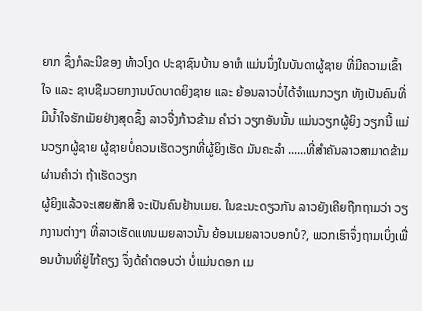ຍາກ ຊຶ່ງກໍລະນີຂອງ ທ້າວໂງດ ປະຊາຊົນບ້ານ ອາຫໍ ແມ່ນນຶ່ງໃນບັນດາຜູ້ຊາຍ ທີ່ມີຄວາມເຂົ້າໃຈ ແລະ ຊາບຊືມວຍກງານບົດບາດຍິງຊາຍ ແລະ ຍ້ອນລາວບໍ່ໄດ້ຈໍາແນກວຽກ ທັງເປັນຄົນທີ່ມີນໍ້າໃຈຮັກເມັຍຢ່າງສຸດຊຶ້ງ ລາວຈື່ງກ້າວຂ້າມ ຄໍາວ່າ ວຽກອັນນັ້ນ ແມ່ນວຽກຜູ້ຍິງ ວຽກນີ້ ແມ່ນວຽກຜູ້ຊາຍ ຜູ້ຊາຍບໍ່ຄວນເຮັດວຽກທີ່ຜູ້ຍິງເຮັດ ມັນຄະລໍາ ......ທີ່ສໍາຄັນລາວສາມາດຂ້າມຜ່ານຄໍາວ່າ ຖ້າເຮັດວຽກ
ຜູ້ຍິງແລ້ວຈະເສຍສັກສີ ຈະເປັນຄົນຢ້ານເມຍ. ໃນຂະນະດຽວກັນ ລາວຍັງເຄີຍຖືກຖາມວ່າ ວຽກງານຕ່າງໆ ທີ່ລາວເຮັດແທນເມຍລາວນັ້ນ ຍ້ອນເມຍລາວບອກບໍ?, ພວກເຮົາຈຶ່ງຖາມເບິ່ງເພື່ອນບ້ານທີ່ຢູ່ໄກ້ຄຽງ ຈຶ່ງດ້ຄໍາຕອບວ່າ ບໍ່ແມ່ນດອກ ເມ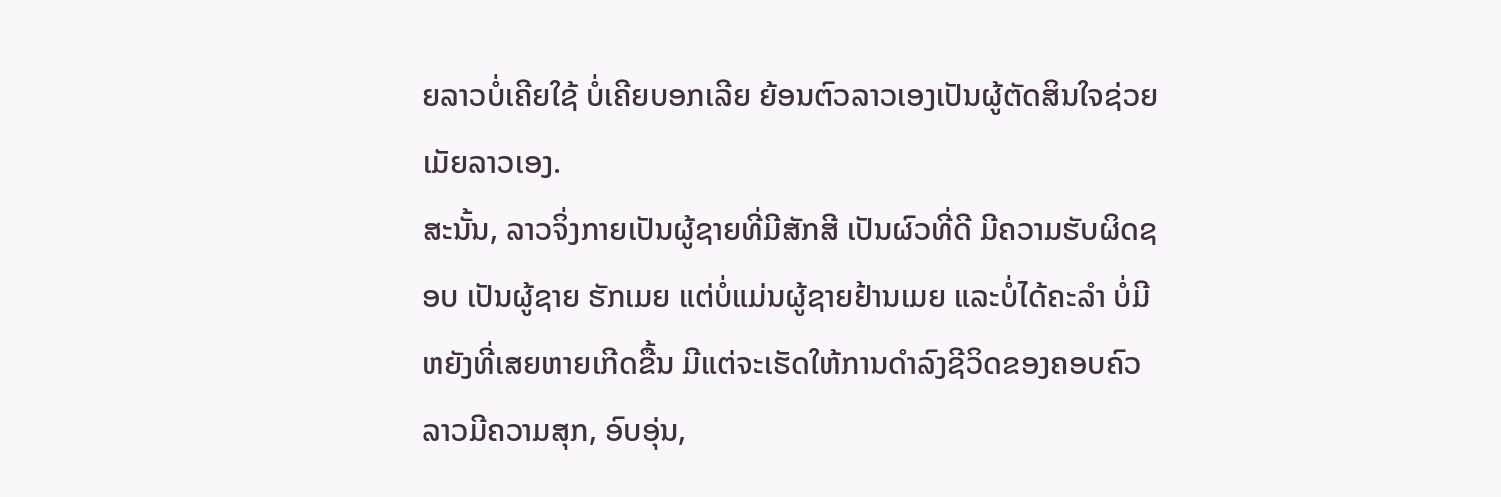ຍລາວບໍ່ເຄີຍໃຊ້ ບໍ່ເຄີຍບອກເລີຍ ຍ້ອນຕົວລາວເອງເປັນຜູ້ຕັດສິນໃຈຊ່ວຍເມັຍລາວເອງ.
ສະນັ້ນ, ລາວຈິ່ງກາຍເປັນຜູ້ຊາຍທີ່ມີສັກສີ ເປັນຜົວທີ່ດີ ມີຄວາມຮັບຜິດຊອບ ເປັນຜູ້ຊາຍ ຮັກເມຍ ແຕ່ບໍ່ແມ່ນຜູ້ຊາຍຢ້ານເມຍ ແລະບໍ່ໄດ້ຄະລໍາ ບໍ່ມີຫຍັງທີ່ເສຍຫາຍເກີດຂື້ນ ມີແຕ່ຈະເຮັດໃຫ້ການດໍາລົງຊີວິດຂອງຄອບຄົວລາວມີຄວາມສຸກ, ອົບອຸ່ນ,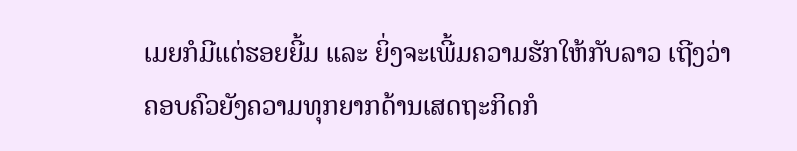ເມຍກໍມີແຕ່ຮອຍຍີ້ມ ແລະ ຍິ່ງຈະເພີ້ມຄວາມຮັກໃຫ້ກັບລາວ ເຖີງວ່າຄອບຄົວຍັງຄວາມທຸກຍາກດ້ານເສດຖະກິດກໍ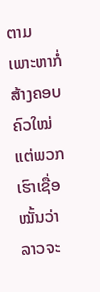ຕາມ ເພາະຫາກໍ່ສ້າງຄອບຄົວໃໝ່ ແຕ່ພວກເຮົາເຊື່ອໝັ້ນວ່າ ລາວຈະ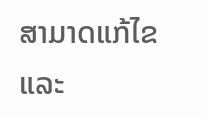ສາມາດແກ້ໄຂ ແລະ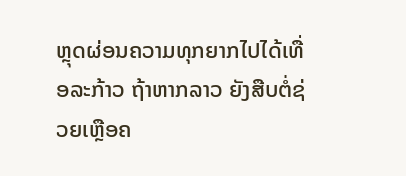ຫຼຸດຜ່ອນຄວາມທຸກຍາກໄປໄດ້ເທື່ອລະກ້າວ ຖ້າຫາກລາວ ຍັງສືບຕໍ່ຊ່ວຍເຫຼືອຄ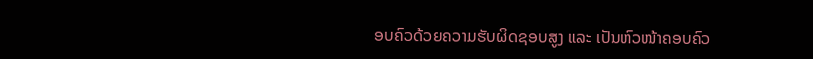ອບຄົວດ້ວຍຄວາມຮັບຜິດຊອບສູງ ແລະ ເປັນຫົວໜ້າຄອບຄົວ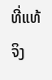ທີ່ແທ້ຈິງ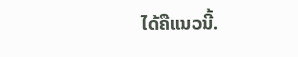ໄດ້ຄືແນວນີ້.